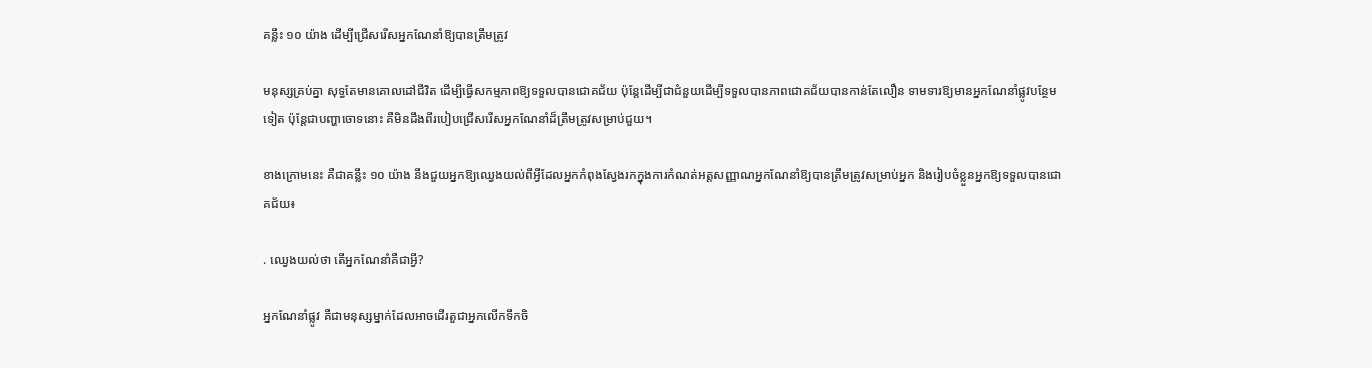គន្លឹះ ១០ យ៉ាង ដើម្បីជ្រើសរើសអ្នកណែនាំឱ្យបានត្រឹមត្រូវ

មនុស្សគ្រប់គ្នា សុទ្ធតែមានគោលដៅជីវិត ដើម្បីធ្វើសកម្មភាពឱ្យទទួលបានជោគជ័យ ប៉ុន្តែដើម្បីជាជំនួយដើម្បីទទួលបានភាពជោគជ័យបានកាន់តែលឿន ទាមទារឱ្យមានអ្នកណែនាំផ្លូវបន្ថែមទៀត ប៉ុន្តែជាបញ្ហាចោទនោះ គឺមិនដឹងពីរបៀបជ្រើសរើសអ្នកណែនាំដ៏ត្រឹមត្រូវសម្រាប់ជួយ។

ខាងក្រោមនេះ គឺជាគន្លឹះ ១០ យ៉ាង នឹងជួយអ្នកឱ្យឈ្វេងយល់ពីអ្វីដែលអ្នកកំពុងស្វែងរកក្នុងការកំណត់អត្តសញ្ញាណអ្នកណែនាំឱ្យបានត្រឹមត្រូវសម្រាប់អ្នក និងរៀបចំខ្លួនអ្នកឱ្យទទួលបានជោគជ័យ៖

. ឈ្វេងយល់ថា តើអ្នកណែនាំគឺជាអ្វី?

អ្នកណែនាំផ្លូវ គឺជាមនុស្សម្នាក់ដែលអាចដើរតួជាអ្នកលើកទឹកចិ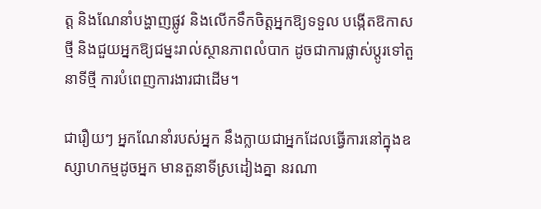ត្ត និងណែនាំបង្ហាញផ្លូវ និងលើកទឹកចិត្តអ្នកឱ្យទទួល បង្កើតឱកាសថ្មី និងជួយអ្នកឱ្យជម្នះរាល់ស្ថានភាពលំបាក ដូចជាការផ្លាស់ប្តូរទៅតួនាទីថ្មី ការបំពេញការងារជាដើម។

ជារឿយៗ អ្នកណែនាំរបស់អ្នក នឹងក្លាយជាអ្នកដែលធ្វើការនៅក្នុងឧស្សាហកម្មដូចអ្នក មានតួនាទីស្រដៀងគ្នា នរណា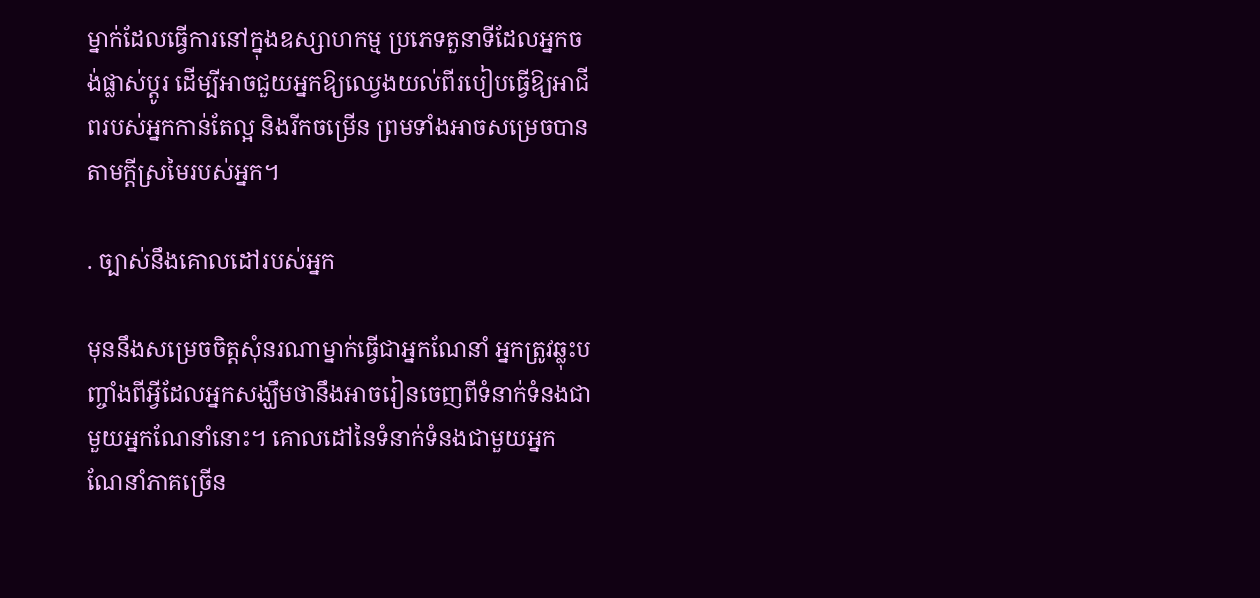ម្នាក់ដែលធ្វើការនៅក្នុងឧស្សាហកម្ម ប្រភេទតួនាទីដែលអ្នកចង់ផ្លាស់ប្តូរ ដើម្បីអាចជួយអ្នកឱ្យឈ្វេងយល់ពីរបៀបធ្វើឱ្យអាជីពរបស់អ្នកកាន់តែល្អ និងរីកចម្រើន ព្រមទាំងអាចសម្រេចបានតាមក្ដីស្រមៃរបស់អ្នក។

. ច្បាស់នឹងគោលដៅរបស់អ្នក

មុននឹងសម្រេចចិត្តសុំនរណាម្នាក់ធ្វើជាអ្នកណែនាំ អ្នកត្រូវឆ្លុះបញ្ចាំងពីអ្វីដែលអ្នកសង្ឃឹមថានឹងអាចរៀនចេញពីទំនាក់ទំនងជាមួយអ្នកណែនាំនោះ។ គោលដៅនៃទំនាក់ទំនងជាមួយអ្នកណែនាំភាគច្រើន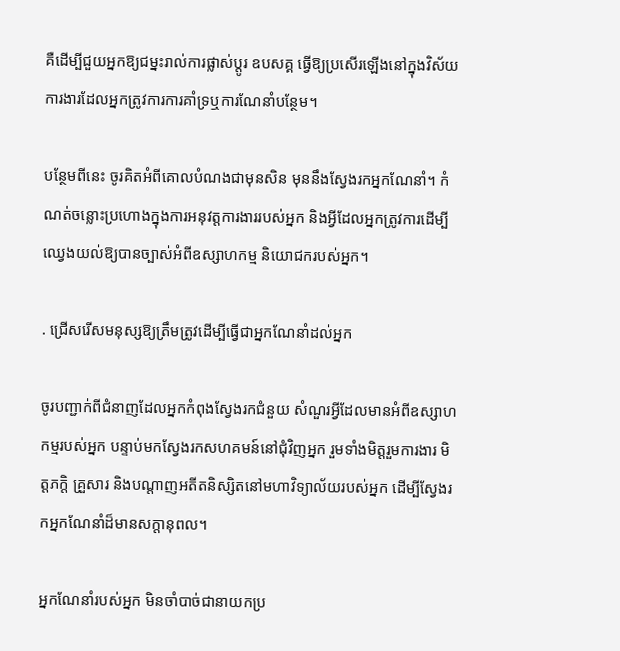គឺដើម្បីជួយអ្នកឱ្យជម្នះរាល់ការផ្លាស់ប្តូរ ឧបសគ្គ ធ្វើឱ្យប្រសើរឡើងនៅក្នុងវិស័យការងារដែលអ្នកត្រូវការការគាំទ្រឬការណែនាំបន្ថែម។

បន្ថែមពីនេះ ចូរគិតអំពីគោលបំណងជាមុនសិន មុននឹងស្វែងរកអ្នកណែនាំ។ កំណត់ចន្លោះប្រហោងក្នុងការអនុវត្តការងាររបស់អ្នក និងអ្វីដែលអ្នកត្រូវការដើម្បីឈ្វេងយល់ឱ្យបានច្បាស់អំពីឧស្សាហកម្ម និយោជករបស់អ្នក។

. ជ្រើសរើសមនុស្សឱ្យត្រឹមត្រូវដើម្បីធ្វើជាអ្នកណែនាំដល់អ្នក

ចូរបញ្ជាក់ពីជំនាញដែលអ្នកកំពុងស្វែងរកជំនួយ សំណួរអ្វីដែលមានអំពីឧស្សាហកម្មរបស់អ្នក បន្ទាប់មកស្វែងរកសហគមន៍នៅជុំវិញអ្នក រួមទាំងមិត្តរួមការងារ មិត្តភក្តិ គ្រួសារ និងបណ្តាញអតីតនិស្សិតនៅមហាវិទ្យាល័យរបស់អ្នក ដើម្បីស្វែងរកអ្នកណែនាំដ៏មានសក្តានុពល។

អ្នកណែនាំរបស់អ្នក មិនចាំបាច់ជានាយកប្រ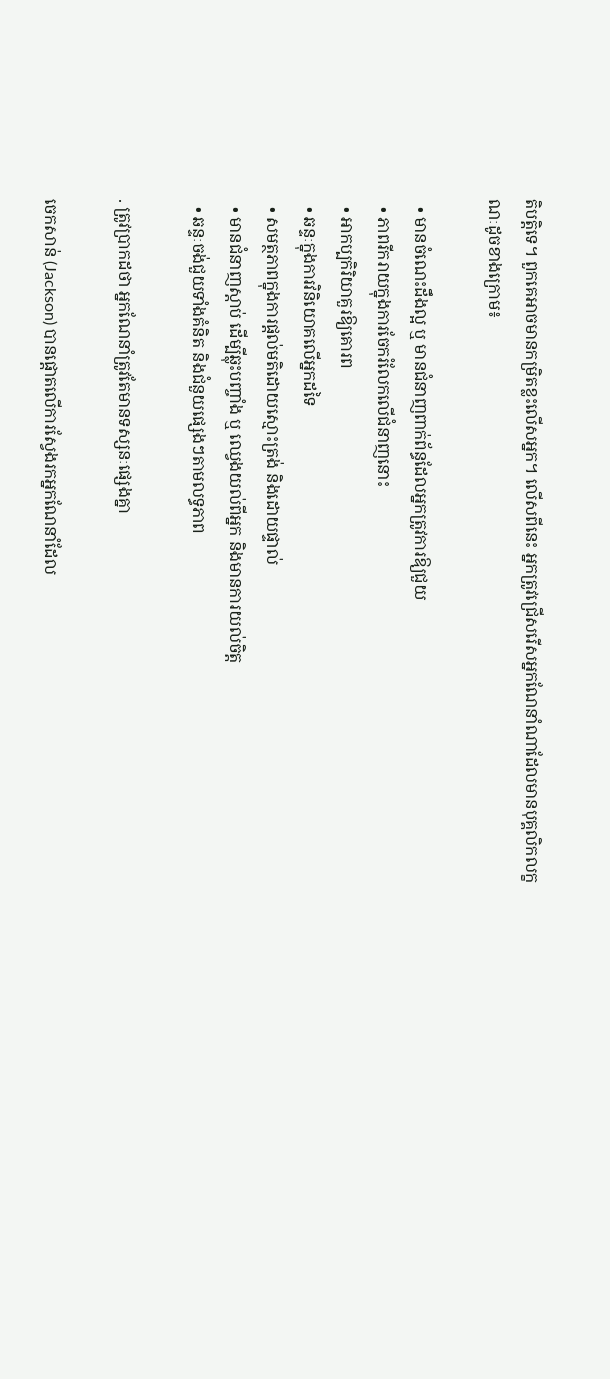តិបត្តិទេ។ ពួកគេអាចមានកម្រិតខ្លះលើសអ្នក។ លើសពីនេះ អ្នកត្រូវជ្រើសរើសអ្នកណែនាំណាដែលមានបុគ្គលិកលក្ខណៈដូចខាងក្រោម៖

  • មានចំណេះដឹងល្អ ឬ មានជំនាញពាក់ព័ន្ធដែលអ្នកត្រូវការឱ្យជួយ
  • ភាពរីករាយក្នុងការចែករំលែកលើជំនាញនោះ
  • អាកប្បកិរិយាគួរឱ្យគោរព
  • ឆន្ទៈក្នុងការវិនិយោគលើអ្នកដទៃ
  • សមត្ថភាពក្នុងការផ្តល់មតិដោយស្មោះត្រង់ និងដោយផ្ទាល់
  • មានជំនាញស្តាប់ ដើម្បីឆ្លុះបញ្ចាំង ឬ ឈ្វេងយល់ពីអ្នក និងមានការយល់ចិត្ត
  • ឆន្ទៈចង់ជួយទាំងគំនិត និងជំនួយផ្សេងៗតាមលទ្ធភាព

. ត្រូវប្រាកដថា អ្នកណែនាំត្រូវតែមានទស្សនៈផ្សេងគ្នា

ចេកសាន់ (Jackson) បានផ្តោតលើការស្វែងរកអ្នកណែនាំដែល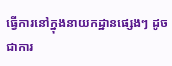ធ្វើការនៅក្នុងនាយកដ្ឋានផ្សេងៗ ដូចជាការ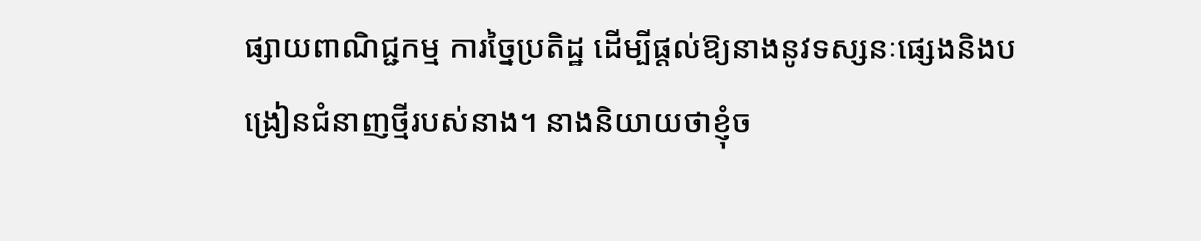ផ្សាយពាណិជ្ជកម្ម ការច្នៃប្រតិដ្ឋ ដើម្បីផ្តល់ឱ្យនាងនូវទស្សនៈផ្សេងនិងបង្រៀនជំនាញថ្មីរបស់នាង។ នាងនិយាយថាខ្ញុំច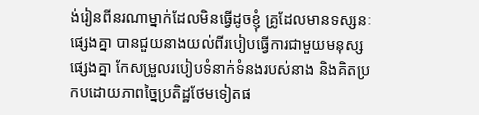ង់រៀនពីនរណាម្នាក់ដែលមិនធ្វើដូចខ្ញុំ គ្រូដែលមានទស្សនៈផ្សេងគ្នា បានជួយនាងយល់ពីរបៀបធ្វើការជាមួយមនុស្សផ្សេងគ្នា កែសម្រួលរបៀបទំនាក់ទំនងរបស់នាង និងគិតប្រកបដោយភាពច្នៃប្រតិដ្ឋថែមទៀតផ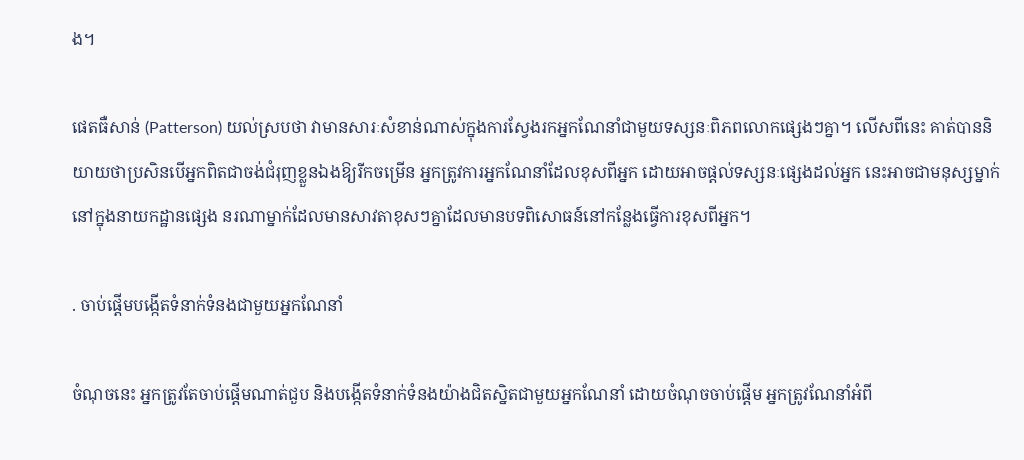ង។

ផេតធឺសាន់ (Patterson) យល់ស្របថា វាមានសារៈសំខាន់ណាស់ក្នុងការស្វែងរកអ្នកណែនាំជាមួយទស្សនៈពិភពលោកផ្សេងៗគ្នា។ លើសពីនេះ គាត់បាននិយាយថាប្រសិនបើអ្នកពិតជាចង់ជំរុញខ្លួនឯងឱ្យរីកចម្រើន អ្នកត្រូវការអ្នកណែនាំដែលខុសពីអ្នក ដោយអាចផ្តល់ទស្សនៈផ្សេងដល់អ្នក នេះអាចជាមនុស្សម្នាក់នៅក្នុងនាយកដ្ឋានផ្សេង នរណាម្នាក់ដែលមានសាវតាខុសៗគ្នាដែលមានបទពិសោធន៍នៅកន្លែងធ្វើការខុសពីអ្នក។

. ចាប់ផ្ដើមបង្កើតទំនាក់ទំនងជាមួយអ្នកណែនាំ

ចំណុចនេះ អ្នកត្រូវតែចាប់ផ្ដើមណាត់ជួប និងបង្កើតទំនាក់ទំនងយ៉ាងជិតស្និតជាមួយអ្នកណែនាំ ដោយចំណុចចាប់ផ្ដើម អ្នកត្រូវណែនាំអំពី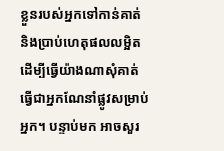ខ្លួនរបស់អ្នកទៅកាន់គាត់ និងប្រាប់ហេតុផលលម្អិត ដើម្បីធ្វើយ៉ាងណាសុំគាត់ធ្វើជាអ្នកណែនាំផ្លូវសម្រាប់អ្នក។ បន្ទាប់មក អាចសួរ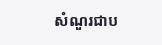សំណួរជាប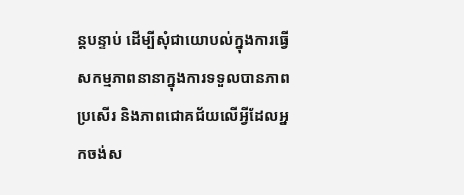ន្តបន្ទាប់ ដើម្បីសុំជាយោបល់ក្នុងការធ្វើសកម្មភាពនានាក្នុងការទទួលបានភាពប្រសើរ និងភាពជោគជ័យលើអ្វីដែលអ្នកចង់ស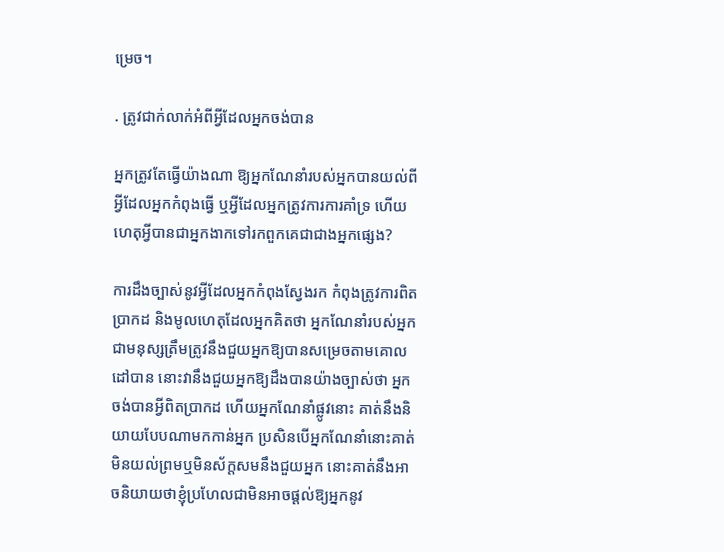ម្រេច។

. ត្រូវជាក់លាក់អំពីអ្វីដែលអ្នកចង់បាន

អ្នកត្រូវតែធ្វើយ៉ាងណា ឱ្យអ្នកណែនាំរបស់អ្នកបានយល់ពីអ្វីដែលអ្នកកំពុងធ្វើ ឬអ្វីដែលអ្នកត្រូវការការគាំទ្រ ហើយហេតុអ្វីបានជាអ្នកងាកទៅរកពួកគេជាជាងអ្នកផ្សេង?

ការដឹងច្បាស់នូវអ្វីដែលអ្នកកំពុងស្វែងរក កំពុងត្រូវការពិតប្រាកដ និងមូលហេតុដែលអ្នកគិតថា អ្នកណែនាំរបស់អ្នកជាមនុស្សត្រឹមត្រូវនឹងជួយអ្នកឱ្យបានសម្រេចតាមគោលដៅបាន នោះវានឹងជួយអ្នកឱ្យដឹងបានយ៉ាងច្បាស់ថា អ្នកចង់បានអ្វីពិតប្រាកដ ហើយអ្នកណែនាំផ្លូវនោះ គាត់នឹងនិយាយបែបណាមកកាន់អ្នក ប្រសិនបើអ្នកណែនាំនោះគាត់មិនយល់ព្រមឬមិនស័ក្តសមនឹងជួយអ្នក នោះគាត់នឹងអាចនិយាយថាខ្ញុំប្រហែលជាមិនអាចផ្តល់ឱ្យអ្នកនូវ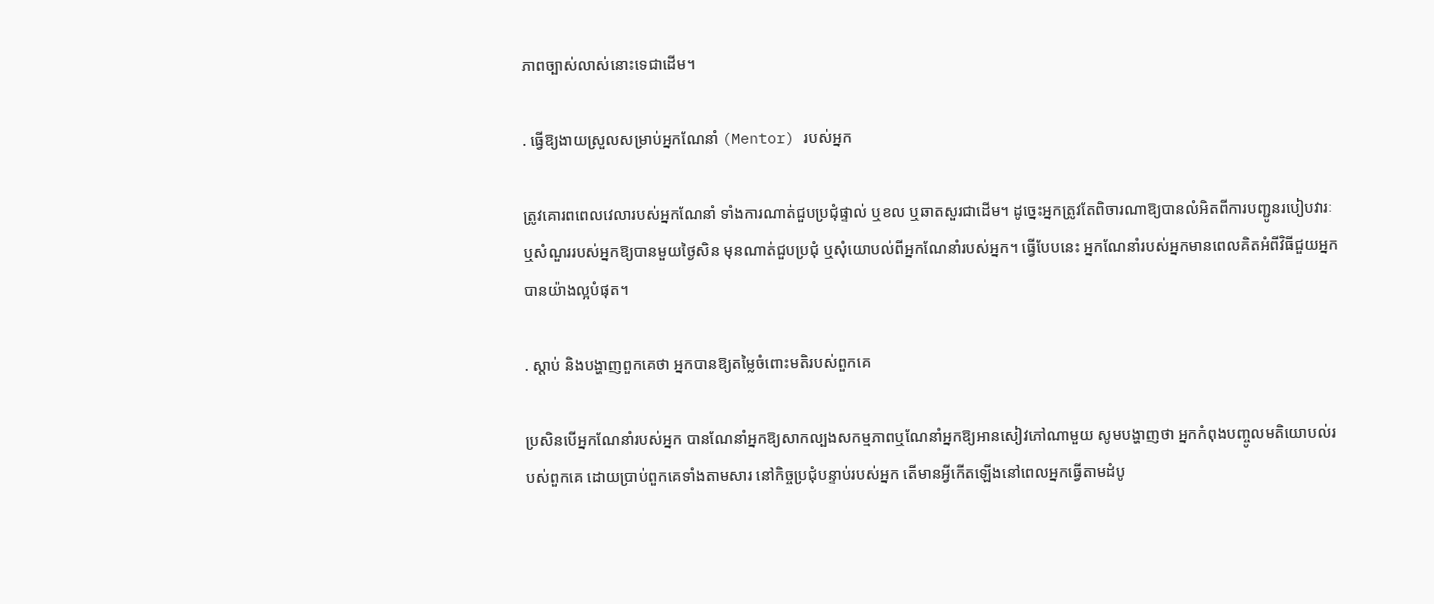ភាពច្បាស់លាស់នោះទេជាដើម។

. ធ្វើឱ្យងាយស្រួលសម្រាប់អ្នកណែនាំ (Mentor) របស់អ្នក

ត្រូវគោរពពេលវេលារបស់អ្នកណែនាំ ទាំងការណាត់ជួបប្រជុំផ្ទាល់ ឬខល ឬឆាតសួរជាដើម។ ដូច្នេះអ្នកត្រូវតែពិចារណាឱ្យបានលំអិតពីការបញ្ជូនរបៀបវារៈឬសំណួររបស់អ្នកឱ្យបានមួយថ្ងៃសិន មុនណាត់ជួបប្រជុំ ឬសុំយោបល់ពីអ្នកណែនាំរបស់អ្នក។ ធ្វើបែបនេះ អ្នកណែនាំរបស់អ្នកមានពេលគិតអំពីវិធីជួយអ្នកបានយ៉ាងល្អបំផុត។

. ស្តាប់ និងបង្ហាញពួកគេថា អ្នកបានឱ្យតម្លៃចំពោះមតិរបស់ពួកគេ

ប្រសិនបើអ្នកណែនាំរបស់អ្នក បានណែនាំអ្នកឱ្យសាកល្បងសកម្មភាពឬណែនាំអ្នកឱ្យអានសៀវភៅណាមួយ សូមបង្ហាញថា អ្នកកំពុងបញ្ចូលមតិយោបល់របស់ពួកគេ ដោយប្រាប់ពួកគេទាំងតាមសារ នៅកិច្ចប្រជុំបន្ទាប់របស់អ្នក តើមានអ្វីកើតឡើងនៅពេលអ្នកធ្វើតាមដំបូ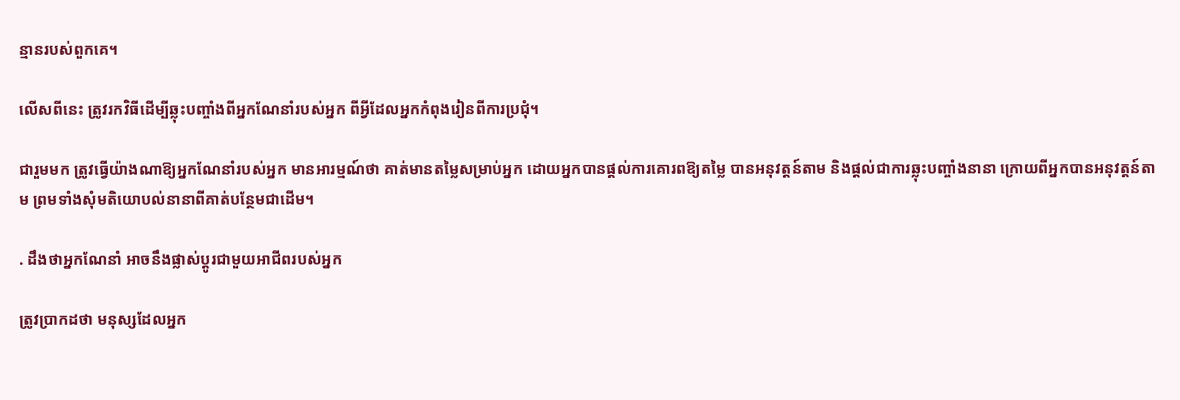ន្មានរបស់ពួកគេ។

លើសពីនេះ ត្រូវរកវិធីដើម្បីឆ្លុះបញ្ចាំងពីអ្នកណែនាំរបស់អ្នក ពីអ្វីដែលអ្នកកំពុងរៀនពីការប្រជុំ។

ជារួមមក ត្រូវធ្វើយ៉ាងណាឱ្យអ្នកណែនាំរបស់អ្នក មានអារម្មណ៍ថា គាត់មានតម្លៃសម្រាប់អ្នក ដោយអ្នកបានផ្ដល់ការគោរពឱ្យតម្លៃ បានអនុវត្តន៍តាម និងផ្ដល់ជាការឆ្លុះបញ្ចាំងនានា ក្រោយពីអ្នកបានអនុវត្តន៍តាម ព្រមទាំងសុំមតិយោបល់នានាពីគាត់បន្ថែមជាដើម។

. ដឹងថាអ្នកណែនាំ អាចនឹងផ្លាស់ប្តូរជាមួយអាជីពរបស់អ្នក

ត្រូវប្រាកដថា មនុស្សដែលអ្នក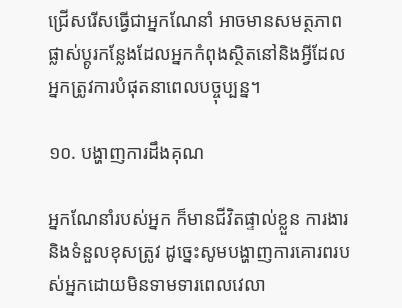ជ្រើសរើសធ្វើជាអ្នកណែនាំ អាចមានសមត្ថភាពផ្លាស់ប្តូរកន្លែងដែលអ្នកកំពុងស្ថិតនៅនិងអ្វីដែលអ្នកត្រូវការបំផុតនាពេលបច្ចុប្បន្ន។

១០. បង្ហាញការដឹងគុណ

អ្នកណែនាំរបស់អ្នក ក៏មានជីវិតផ្ទាល់ខ្លួន ការងារនិងទំនួលខុសត្រូវ ដូច្នេះសូមបង្ហាញការគោរពរបស់អ្នកដោយមិនទាមទារពេលវេលា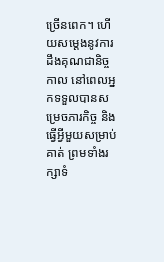ច្រើនពេក។ ហើយសម្ដេងនូវការដឹងគុណជានិច្ចកាល នៅពេលអ្នកទទួលបានសម្រេចភារកិច្ច និងធ្វើអ្វីមួយសម្រាប់គាត់ ព្រមទាំងរក្សាទំ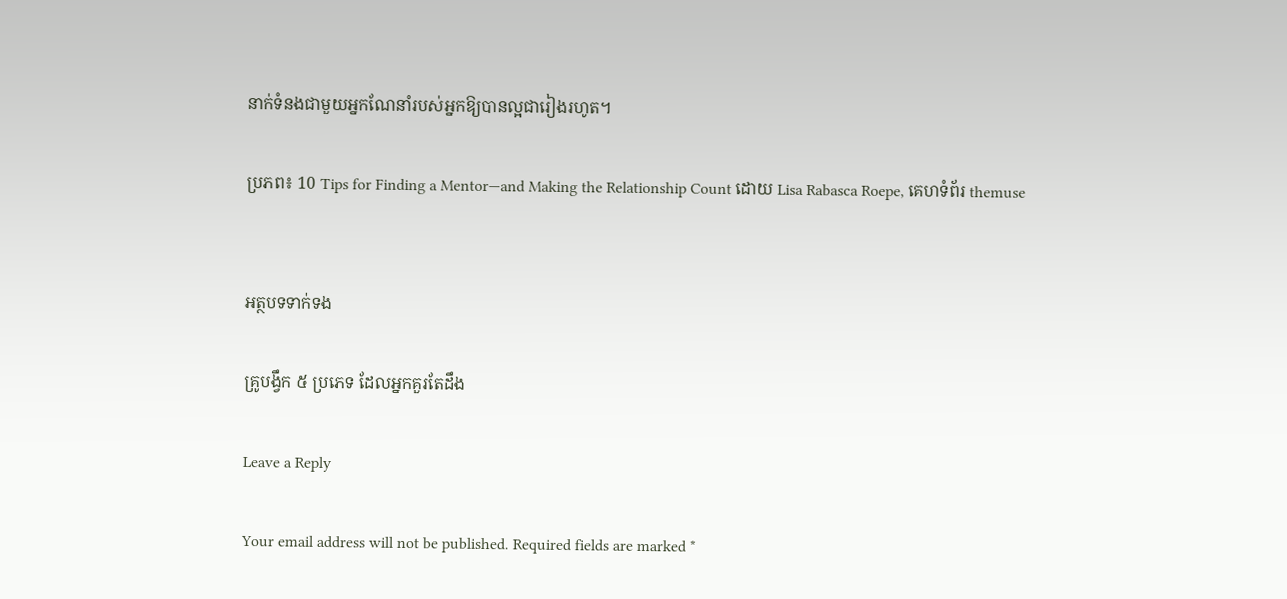នាក់ទំនងជាមួយអ្នកណែនាំរបស់អ្នកឱ្យបានល្អជារៀងរហូត។

ប្រភព៖ 10 Tips for Finding a Mentor—and Making the Relationship Count ដោយ Lisa Rabasca Roepe, គេហទំព័រ themuse


អត្ថបទទាក់ទង

គ្រូបង្វឹក ៥ ប្រភេទ ដែលអ្នកគួរតែដឹង

Leave a Reply

Your email address will not be published. Required fields are marked *